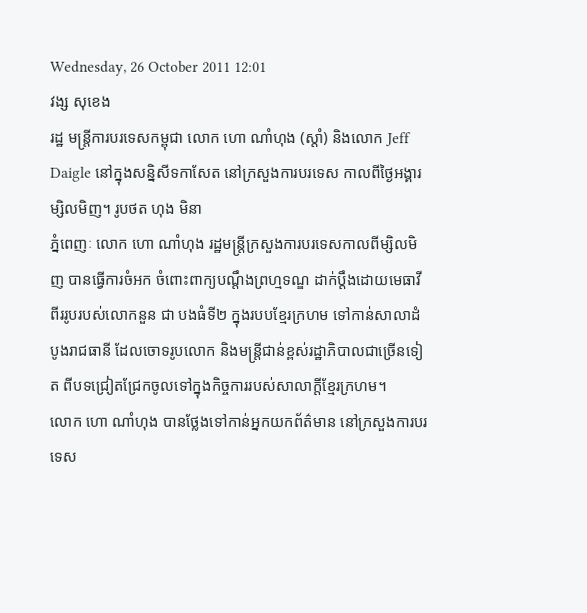Wednesday, 26 October 2011 12:01
វង្ស សុខេង
រដ្ឋ មន្ត្រីការបរទេសកម្ពុជា លោក ហោ ណាំហុង (ស្តាំ) និងលោក Jeff Daigle នៅក្នុងសន្និសីទកាសែត នៅក្រសួងការបរទេស កាលពីថ្ងៃអង្គារម្សិលមិញ។ រូបថត ហុង មិនា
ភ្នំពេញៈ លោក ហោ ណាំហុង រដ្ឋមន្ត្រីក្រសួងការបរទេសកាលពីម្សិលមិញ បានធ្វើការចំអក ចំពោះពាក្យបណ្តឹងព្រហ្មទណ្ឌ ដាក់ប្តឹងដោយមេធាវីពីររូបរបស់លោកនួន ជា បងធំទី២ ក្នុងរបបខ្មែរក្រហម ទៅកាន់សាលាដំបូងរាជធានី ដែលចោទរូបលោក និងមន្ត្រីជាន់ខ្ពស់រដ្ឋាភិបាលជាច្រើនទៀត ពីបទជ្រៀតជ្រែកចូលទៅក្នុងកិច្ចការរបស់សាលាក្តីខ្មែរក្រហម។
លោក ហោ ណាំហុង បានថ្លែងទៅកាន់អ្នកយកព័ត៌មាន នៅក្រសួងការបរទេស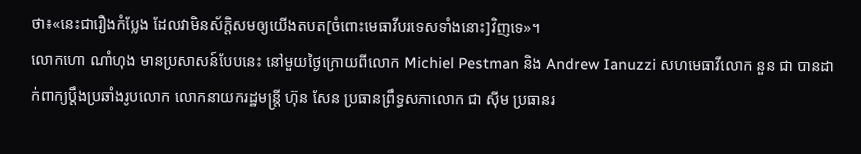ថា៖«នេះជារឿងកំប្លែង ដែលវាមិនស័ក្តិសមឲ្យយើងតបត[ចំពោះមេធាវីបរទេសទាំងនោះ]វិញទេ»។
លោកហោ ណាំហុង មានប្រសាសន៍បែបនេះ នៅមួយថ្ងៃក្រោយពីលោក Michiel Pestman និង Andrew Ianuzzi សហមេធាវីលោក នួន ជា បានដាក់ពាក្យប្តឹងប្រឆាំងរូបលោក លោកនាយករដ្ឋមន្ត្រី ហ៊ុន សែន ប្រធានព្រឹទ្ធសភាលោក ជា ស៊ីម ប្រធានរ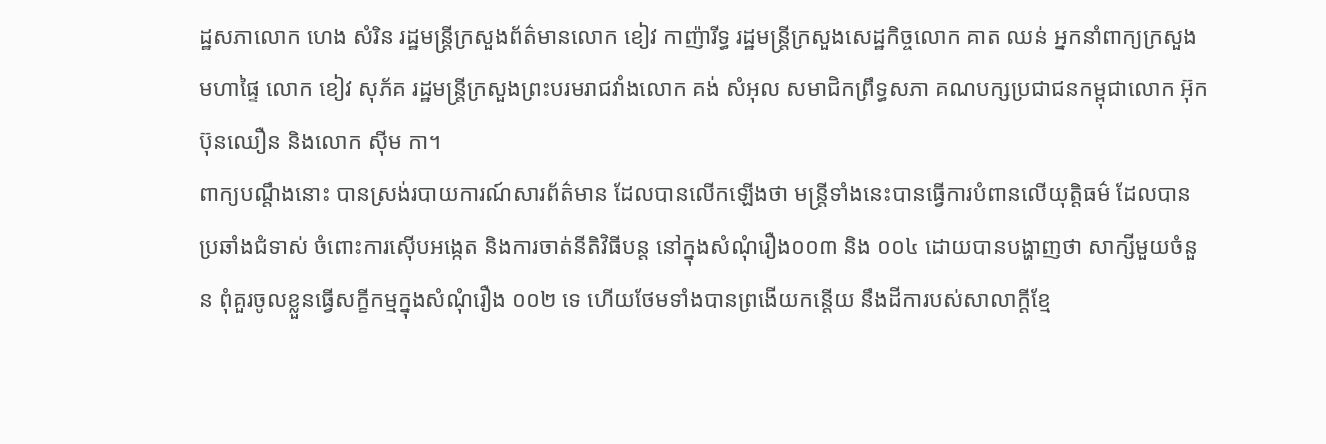ដ្ឋសភាលោក ហេង សំរិន រដ្ឋមន្ត្រីក្រសួងព័ត៌មានលោក ខៀវ កាញ៉ារីទ្ធ រដ្ឋមន្ត្រីក្រសួងសេដ្ឋកិច្ចលោក គាត ឈន់ អ្នកនាំពាក្យក្រសួងមហាផ្ទៃ លោក ខៀវ សុភ័គ រដ្ឋមន្ត្រីក្រសួងព្រះបរមរាជវាំងលោក គង់ សំអុល សមាជិកព្រឹទ្ធសភា គណបក្សប្រជាជនកម្ពុជាលោក អ៊ុក ប៊ុនឈឿន និងលោក ស៊ីម កា។
ពាក្យបណ្តឹងនោះ បានស្រង់របាយការណ៍សារព័ត៌មាន ដែលបានលើកឡើងថា មន្ត្រីទាំងនេះបានធ្វើការបំពានលើយុត្តិធម៌ ដែលបានប្រឆាំងជំទាស់ ចំពោះការស៊ើបអង្កេត និងការចាត់នីតិវិធីបន្ត នៅក្នុងសំណុំរឿង០០៣ និង ០០៤ ដោយបានបង្ហាញថា សាក្សីមួយចំនួន ពុំគួរចូលខ្លួនធ្វើសក្ខីកម្មក្នុងសំណុំរឿង ០០២ ទេ ហើយថែមទាំងបានព្រងើយកន្តើយ នឹងដីការបស់សាលាក្តីខ្មែ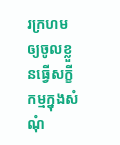រក្រហម ឲ្យចូលខ្លួនធ្វើសក្ខីកម្មក្នុងសំណុំ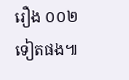រឿង ០០២ ទៀតផង៕